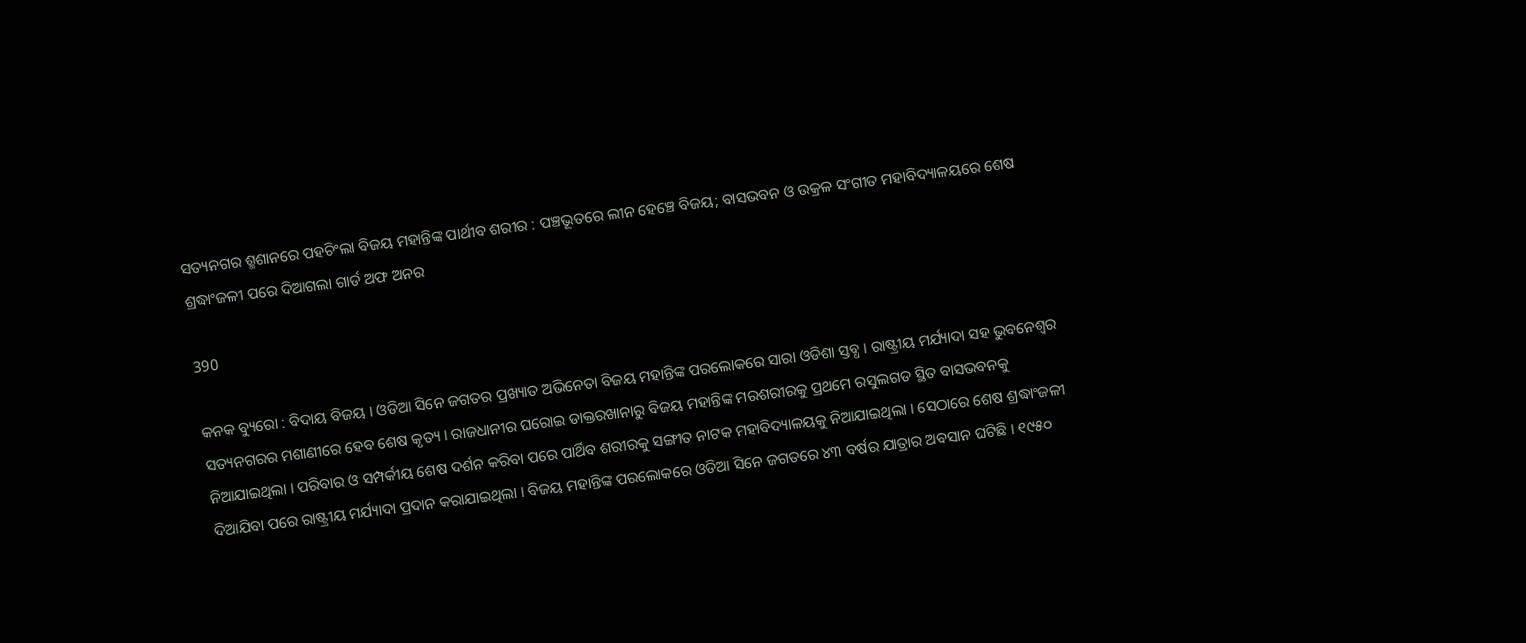ସତ୍ୟନଗର ଶ୍ମଶାନରେ ପହଚିଂଲା ବିଜୟ ମହାନ୍ତିଙ୍କ ପାର୍ଥୀବ ଶରୀର : ପଞ୍ଚଭୂତରେ ଲୀନ ହେଞ୍ଚେ ବିଜୟ; ବାସଭବନ ଓ ଉକ୍ରଳ ସଂଗୀତ ମହାବିଦ୍ୟାଳୟରେ ଶେଷ ଶ୍ରଦ୍ଧାଂଜଳୀ ପରେ ଦିଆଗଲା ଗାର୍ଡ ଅଫ ଅନର

390

କନକ ବ୍ୟୁରୋ : ବିଦାୟ ବିଜୟ । ଓଡିଆ ସିନେ ଜଗତର ପ୍ରଖ୍ୟାତ ଅଭିନେତା ବିଜୟ ମହାନ୍ତିଙ୍କ ପରଲୋକରେ ସାରା ଓଡିଶା ସ୍ତବ୍ଧ । ରାଷ୍ଟ୍ରୀୟ ମର୍ଯ୍ୟାଦା ସହ ଭୁବନେଶ୍ୱର ସତ୍ୟନଗରର ମଶାଣୀରେ ହେବ ଶେଷ କୃତ୍ୟ । ରାଜଧାନୀର ଘରୋଇ ଡାକ୍ତରଖାନାରୁ ବିଜୟ ମହାନ୍ତିଙ୍କ ମରଶରୀରକୁ ପ୍ରଥମେ ରସୁଲଗଡ ସ୍ଥିତ ବାସଭବନକୁ ନିଆଯାଇଥିଲା । ପରିବାର ଓ ସମ୍ପର୍କୀୟ ଶେଷ ଦର୍ଶନ କରିବା ପରେ ପାର୍ଥିବ ଶରୀରକୁ ସଙ୍ଗୀତ ନାଟକ ମହାବିଦ୍ୟାଳୟକୁ ନିଆଯାଇଥିଲା । ସେଠାରେ ଶେଷ ଶ୍ରଦ୍ଧାଂଜଳୀ ଦିଆଯିବା ପରେ ରାଷ୍ଟ୍ରୀୟ ମର୍ଯ୍ୟାଦା ପ୍ରଦାନ କରାଯାଇଥିଲା । ବିଜୟ ମହାନ୍ତିଙ୍କ ପରଲୋକରେ ଓଡିଆ ସିନେ ଜଗତରେ ୪୩ ବର୍ଷର ଯାତ୍ରାର ଅବସାନ ଘଟିଛି । ୧୯୫୦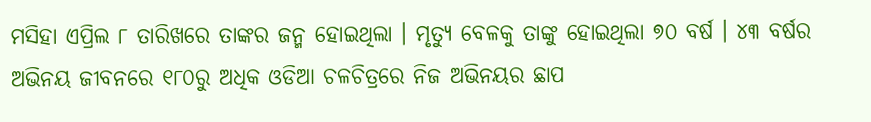ମସିହା ଏପ୍ରିଲ ୮ ତାରିଖରେ ତାଙ୍କର ଜନ୍ମ ହୋଇଥିଲା । ମୃତ୍ୟୁ ବେଳକୁ ତାଙ୍କୁ ହୋଇଥିଲା ୭୦ ବର୍ଷ । ୪୩ ବର୍ଷର ଅଭିନୟ ଜୀବନରେ ୧୮୦ରୁ ଅଧିକ ଓଡିଆ ଚଳଚିତ୍ରରେ ନିଜ ଅଭିନୟର ଛାପ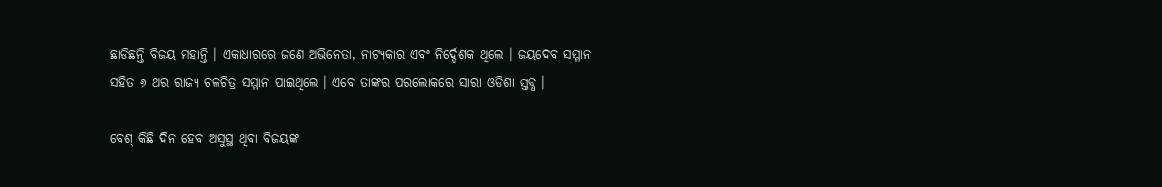ଛାଡିଛନ୍ତି ବିଜୟ ମହାନ୍ତି । ଏକାଧାରରେ ଜଣେ ଅଭିନେତା, ନାଟ୍ୟକାର ଏବଂ ନିର୍ଦ୍ଦେଶକ ଥିଲେ । ଜୟଦେବ ସମ୍ମାନ ସହିତ ୬ ଥର ରାଜ୍ୟ ଚଳଚିତ୍ର ସମ୍ମାନ ପାଇଥିଲେ । ଏବେ ତାଙ୍କର ପରଲୋକରେ ସାରା ଓଡିଶା ସ୍ତବ୍ଧ ।

ବେଶ୍ କିଛି ଦିନ ହେବ ଅସୁସ୍ଥ ଥିବା ବିଜୟଙ୍କ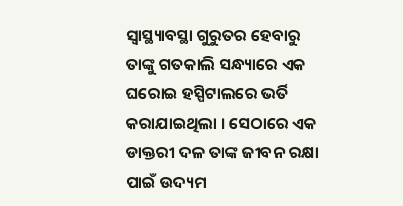ସ୍ୱାସ୍ଥ୍ୟାବସ୍ଥା ଗୁରୁତର ହେବାରୁ ତାଙ୍କୁ ଗତକାଲି ସନ୍ଧ୍ୟାରେ ଏକ ଘରୋଇ ହସ୍ପିଟାଲରେ ଭର୍ତି କରାଯାଇଥିଲା । ସେଠାରେ ଏକ ଡାକ୍ତରୀ ଦଳ ତାଙ୍କ ଜୀବନ ରକ୍ଷା ପାଇଁ ଉଦ୍ୟମ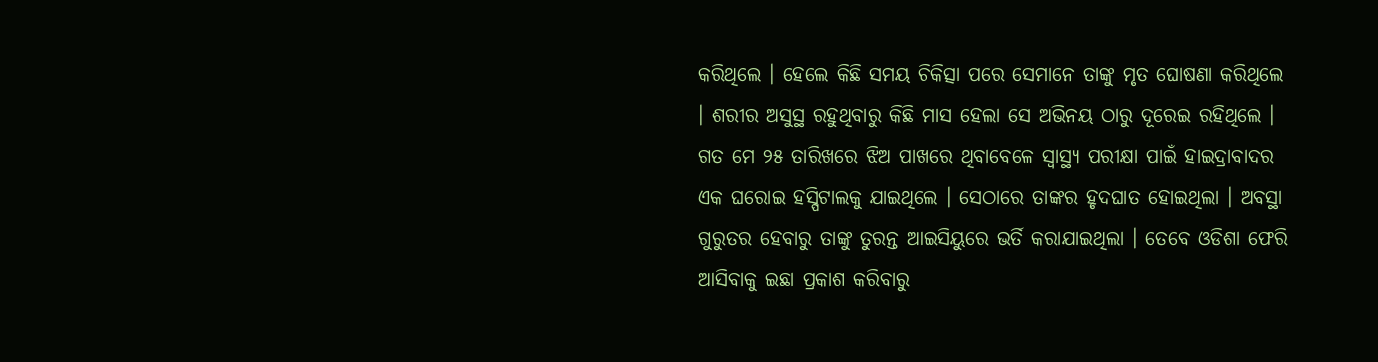କରିଥିଲେ । ହେଲେ କିଛି ସମୟ ଚିକିତ୍ସା ପରେ ସେମାନେ ତାଙ୍କୁ ମୃତ ଘୋଷଣା କରିଥିଲେ । ଶରୀର ଅସୁସ୍ଥ ରହୁଥିବାରୁ କିଛି ମାସ ହେଲା ସେ ଅଭିନୟ ଠାରୁ ଦୂରେଇ ରହିଥିଲେ । ଗତ ମେ ୨୫ ତାରିଖରେ ଝିଅ ପାଖରେ ଥିବାବେଳେ ସ୍ୱାସ୍ଥ୍ୟ ପରୀକ୍ଷା ପାଇଁ ହାଇଦ୍ରାବାଦର ଏକ ଘରୋଇ ହସ୍ପିଟାଲକୁ ଯାଇଥିଲେ । ସେଠାରେ ତାଙ୍କର ହୃଦଘାତ ହୋଇଥିଲା । ଅବସ୍ଥା ଗୁରୁତର ହେବାରୁ ତାଙ୍କୁ ତୁରନ୍ତ ଆଇସିୟୁରେ ଭର୍ତି କରାଯାଇଥିଲା । ତେବେ ଓଡିଶା ଫେରି ଆସିବାକୁ ଇଛା ପ୍ରକାଶ କରିବାରୁ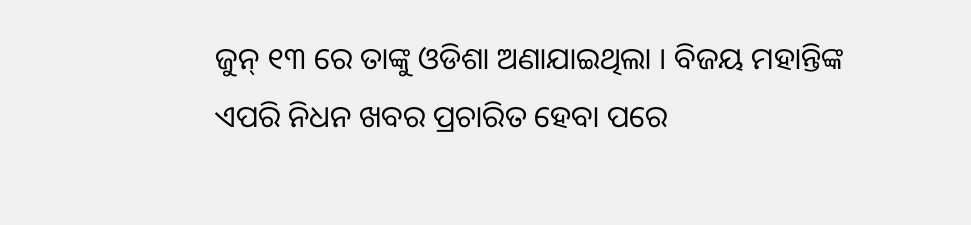ଜୁନ୍ ୧୩ ରେ ତାଙ୍କୁ ଓଡିଶା ଅଣାଯାଇଥିଲା । ବିଜୟ ମହାନ୍ତିଙ୍କ ଏପରି ନିଧନ ଖବର ପ୍ରଚାରିତ ହେବା ପରେ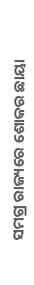ସମଗ୍ର ରାଜ୍ୟରେ ଶୋକର ଛାୟା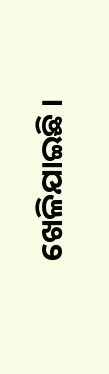ଖେଳିଯାଇଛି ।